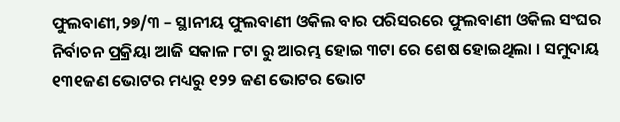ଫୁଲବାଣୀ,୨୭/୩ – ସ୍ଥାନୀୟ ଫୁଲବାଣୀ ଓକିଲ ବାର ପରିସରରେ ଫୁଲବାଣୀ ଓକିଲ ସଂଘର ନିର୍ବାଚନ ପ୍ରକ୍ରିୟା ଆଜି ସକାଳ ୮ଟା ରୁ ଆରମ୍ଭ ହୋଇ ୩ଟା ରେ ଶେଷ ହୋଇଥିଲା । ସମୁଦାୟ ୧୩୧ଜଣ ଭୋଟର ମଧ୍ୟରୁ ୧୨୨ ଜଣ ଭୋଟର ଭୋଟ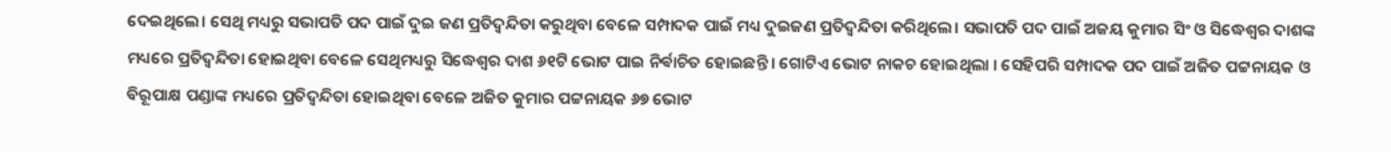ଦେଇଥିଲେ। ସେଥି ମଧ୍ୟରୁ ସଭାପତି ପଦ ପାଇଁ ଦୁଇ ଜଣ ପ୍ରତିଦ୍ବନ୍ଦିତା କରୁଥିବା ବେଳେ ସମ୍ପାଦକ ପାଇଁ ମଧ୍ୟ ଦୁଇଜଣ ପ୍ରତିଦ୍ବନ୍ଦିତା କରିଥିଲେ। ସଭାପତି ପଦ ପାଇଁ ଅଜୟ କୁମାର ସିଂ ଓ ସିଦ୍ଧେଶ୍ୱର ଦାଶଙ୍କ ମଧ୍ୟରେ ପ୍ରତିଦ୍ବନ୍ଦିତା ହୋଇଥିବା ବେଳେ ସେଥିମଧ୍ୟରୁ ସିଦ୍ଧେଶ୍ୱର ଦାଶ ୬୧ଟି ଭୋଟ ପାଇ ନିର୍ଵାଚିତ ହୋଇଛନ୍ତି । ଗୋଟିଏ ଭୋଟ ନାକଚ ହୋଇଥିଲା । ସେହିପରି ସମ୍ପାଦକ ପଦ ପାଇଁ ଅଜିତ ପଟ୍ଟନାୟକ ଓ ବିରୂପାକ୍ଷ ପଣ୍ଡାଙ୍କ ମଧ୍ୟରେ ପ୍ରତିଦ୍ବନ୍ଦିତା ହୋଇଥିବା ବେଳେ ଅଜିତ କୁମାର ପଟ୍ଟନାୟକ ୬୭ ଭୋଟ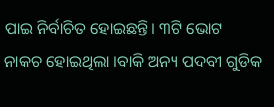ପାଇ ନିର୍ବାଚିତ ହୋଇଛନ୍ତି। ୩ଟି ଭୋଟ ନାକଚ ହୋଇଥିଲା ।ବାକି ଅନ୍ୟ ପଦବୀ ଗୁଡିକ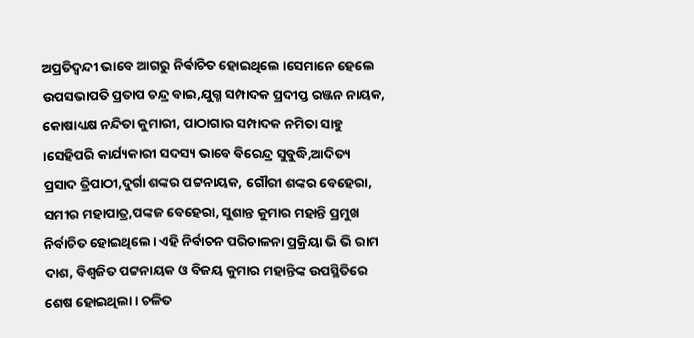ଅପ୍ରତିଦ୍ବନ୍ଦୀ ଭାବେ ଆଗରୁ ନିର୍ଵାଚିତ ହୋଇଥିଲେ ।ସେମାନେ ହେଲେ ଉପସଭାପତି ପ୍ରତାପ ଚନ୍ଦ୍ର ବାଇ,ଯୁଗ୍ମ ସମ୍ପାଦକ ପ୍ରଦୀପ୍ତ ରଞ୍ଜନ ନାୟକ, କୋଷାଧ୍ୟକ୍ଷ ନନ୍ଦିତା କୁମାରୀ, ପାଠାଗାର ସମ୍ପାଦକ ନମିତା ସାହୁ ।ସେହିପରି କାର୍ଯ୍ୟକାରୀ ସଦସ୍ୟ ଭାବେ ବିରେନ୍ଦ୍ର ସୁବୁଦ୍ଧି,ଆଦିତ୍ୟ ପ୍ରସାଦ ତ୍ରିପାଠୀ,ଦୁର୍ଗା ଶଙ୍କର ପଟ୍ଟନାୟକ, ଗୌରୀ ଶଙ୍କର ବେହେରା, ସମୀର ମହାପାତ୍ର,ପଙ୍କଜ ବେହେରା, ସୁଶାନ୍ତ କୁମାର ମହାନ୍ତି ପ୍ରମୁଖ ନିର୍ବାଚିତ ହୋଇଥିଲେ। ଏହି ନିର୍ବାଚନ ପରିଚାଳନା ପ୍ରକ୍ରିୟା ଭି ଭି ରାମ ଦାଶ, ବିଶ୍ଵଜିତ ପଟ୍ଟନାୟକ ଓ ବିଜୟ କୁମାର ମହାନ୍ତିଙ୍କ ଉପସ୍ଥିତିରେ ଶେଷ ହୋଇଥିଲା । ଚଳିତ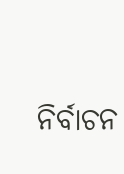ନିର୍ବାଚନ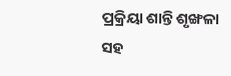ପ୍ରକ୍ରିୟା ଶାନ୍ତି ଶୃଙ୍ଖଳା ସହ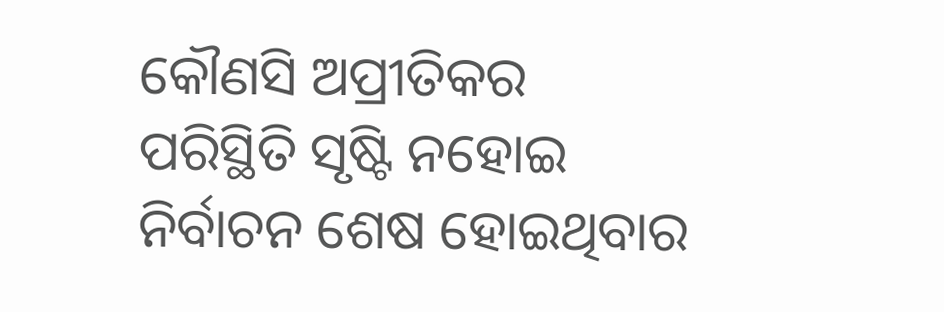କୌଣସି ଅପ୍ରୀତିକର ପରିସ୍ଥିତି ସୃଷ୍ଟି ନହୋଇ ନିର୍ବାଚନ ଶେଷ ହୋଇଥିବାର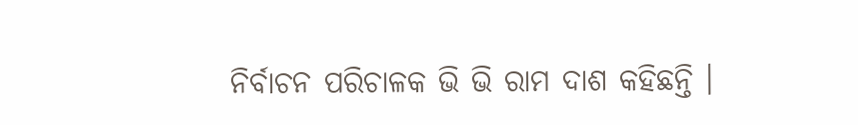ନିର୍ବାଚନ ପରିଚାଳକ ଭି ଭି ରାମ ଦାଶ କହିଛନ୍ତି ।